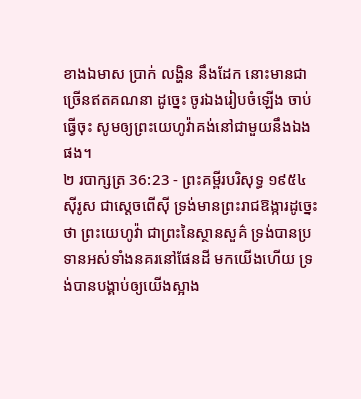ខាងឯមាស ប្រាក់ លង្ហិន នឹងដែក នោះមានជាច្រើនឥតគណនា ដូច្នេះ ចូរឯងរៀបចំឡើង ចាប់ធ្វើចុះ សូមឲ្យព្រះយេហូវ៉ាគង់នៅជាមួយនឹងឯងផង។
២ របាក្សត្រ 36:23 - ព្រះគម្ពីរបរិសុទ្ធ ១៩៥៤ ស៊ីរូស ជាស្តេចពើស៊ី ទ្រង់មានព្រះរាជឱង្ការដូច្នេះថា ព្រះយេហូវ៉ា ជាព្រះនៃស្ថានសួគ៌ ទ្រង់បានប្រទានអស់ទាំងនគរនៅផែនដី មកយើងហើយ ទ្រង់បានបង្គាប់ឲ្យយើងស្អាង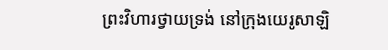ព្រះវិហារថ្វាយទ្រង់ នៅក្រុងយេរូសាឡិ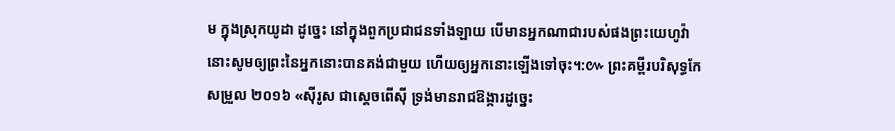ម ក្នុងស្រុកយូដា ដូច្នេះ នៅក្នុងពួកប្រជាជនទាំងឡាយ បើមានអ្នកណាជារបស់ផងព្រះយេហូវ៉ា នោះសូមឲ្យព្រះនៃអ្នកនោះបានគង់ជាមួយ ហើយឲ្យអ្នកនោះឡើងទៅចុះ។:៚ ព្រះគម្ពីរបរិសុទ្ធកែសម្រួល ២០១៦ «ស៊ីរូស ជាស្តេចពើស៊ី ទ្រង់មានរាជឱង្ការដូច្នេះ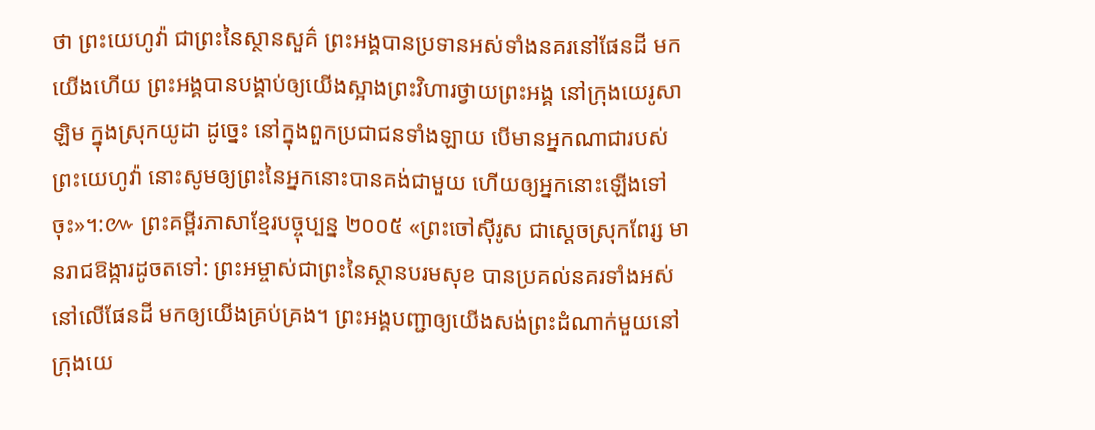ថា ព្រះយេហូវ៉ា ជាព្រះនៃស្ថានសួគ៌ ព្រះអង្គបានប្រទានអស់ទាំងនគរនៅផែនដី មកយើងហើយ ព្រះអង្គបានបង្គាប់ឲ្យយើងស្អាងព្រះវិហារថ្វាយព្រះអង្គ នៅក្រុងយេរូសាឡិម ក្នុងស្រុកយូដា ដូច្នេះ នៅក្នុងពួកប្រជាជនទាំងឡាយ បើមានអ្នកណាជារបស់ព្រះយេហូវ៉ា នោះសូមឲ្យព្រះនៃអ្នកនោះបានគង់ជាមួយ ហើយឲ្យអ្នកនោះឡើងទៅចុះ»។:៚ ព្រះគម្ពីរភាសាខ្មែរបច្ចុប្បន្ន ២០០៥ «ព្រះចៅស៊ីរូស ជាស្ដេចស្រុកពែរ្ស មានរាជឱង្ការដូចតទៅ: ព្រះអម្ចាស់ជាព្រះនៃស្ថានបរមសុខ បានប្រគល់នគរទាំងអស់នៅលើផែនដី មកឲ្យយើងគ្រប់គ្រង។ ព្រះអង្គបញ្ជាឲ្យយើងសង់ព្រះដំណាក់មួយនៅក្រុងយេ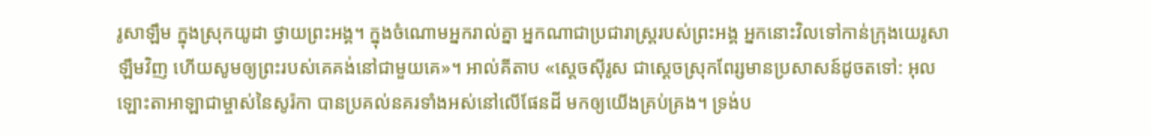រូសាឡឹម ក្នុងស្រុកយូដា ថ្វាយព្រះអង្គ។ ក្នុងចំណោមអ្នករាល់គ្នា អ្នកណាជាប្រជារាស្ត្ររបស់ព្រះអង្គ អ្នកនោះវិលទៅកាន់ក្រុងយេរូសាឡឹមវិញ ហើយសូមឲ្យព្រះរបស់គេគង់នៅជាមួយគេ»។ អាល់គីតាប «ស្តេចស៊ីរូស ជាស្តេចស្រុកពែរ្សមានប្រសាសន៍ដូចតទៅ: អុលឡោះតាអាឡាជាម្ចាស់នៃសូរ៉កា បានប្រគល់នគរទាំងអស់នៅលើផែនដី មកឲ្យយើងគ្រប់គ្រង។ ទ្រង់ប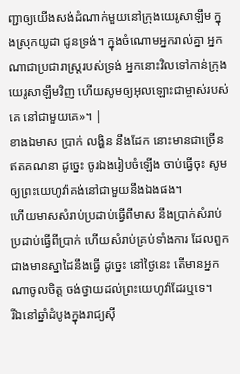ញ្ជាឲ្យយើងសង់ដំណាក់មួយនៅក្រុងយេរូសាឡឹម ក្នុងស្រុកយូដា ជូនទ្រង់។ ក្នុងចំណោមអ្នករាល់គ្នា អ្នកណាជាប្រជារាស្ត្ររបស់ទ្រង់ អ្នកនោះវិលទៅកាន់ក្រុងយេរូសាឡឹមវិញ ហើយសូមឲ្យអុលឡោះជាម្ចាស់របស់គេ នៅជាមួយគេ»។ |
ខាងឯមាស ប្រាក់ លង្ហិន នឹងដែក នោះមានជាច្រើនឥតគណនា ដូច្នេះ ចូរឯងរៀបចំឡើង ចាប់ធ្វើចុះ សូមឲ្យព្រះយេហូវ៉ាគង់នៅជាមួយនឹងឯងផង។
ហើយមាសសំរាប់ប្រដាប់ធ្វើពីមាស នឹងប្រាក់សំរាប់ប្រដាប់ធ្វើពីប្រាក់ ហើយសំរាប់គ្រប់ទាំងការ ដែលពួកជាងមានស្នាដៃនឹងធ្វើ ដូច្នេះ នៅថ្ងៃនេះ តើមានអ្នកណាចូលចិត្ត ចង់ថ្វាយដល់ព្រះយេហូវ៉ាដែរឬទេ។
រីឯនៅឆ្នាំដំបូងក្នុងរាជ្យស៊ី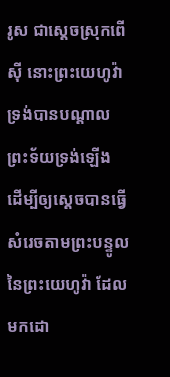រូស ជាស្តេចស្រុកពើស៊ី នោះព្រះយេហូវ៉ាទ្រង់បានបណ្តាលព្រះទ័យទ្រង់ឡើង ដើម្បីឲ្យស្តេចបានធ្វើសំរេចតាមព្រះបន្ទូលនៃព្រះយេហូវ៉ា ដែលមកដោ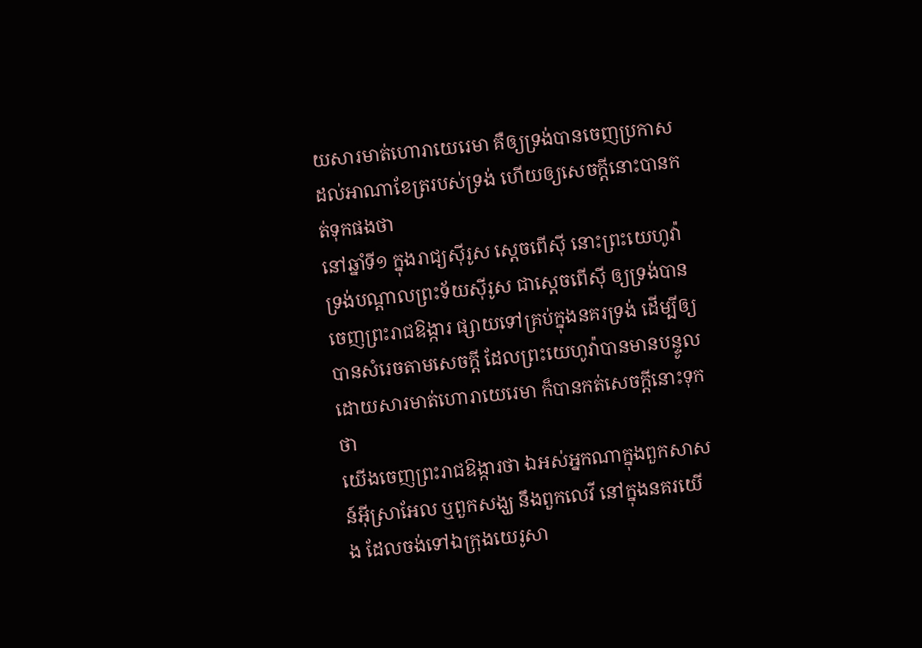យសារមាត់ហោរាយេរេមា គឺឲ្យទ្រង់បានចេញប្រកាសដល់អាណាខែត្ររបស់ទ្រង់ ហើយឲ្យសេចក្ដីនោះបានកត់ទុកផងថា
នៅឆ្នាំទី១ ក្នុងរាជ្យស៊ីរូស ស្តេចពើស៊ី នោះព្រះយេហូវ៉ាទ្រង់បណ្តាលព្រះទ័យស៊ីរូស ជាស្តេចពើស៊ី ឲ្យទ្រង់បានចេញព្រះរាជឱង្ការ ផ្សាយទៅគ្រប់ក្នុងនគរទ្រង់ ដើម្បីឲ្យបានសំរេចតាមសេចក្ដី ដែលព្រះយេហូវ៉ាបានមានបន្ទូល ដោយសារមាត់ហោរាយេរេមា ក៏បានកត់សេចក្ដីនោះទុកថា
យើងចេញព្រះរាជឱង្ការថា ឯអស់អ្នកណាក្នុងពួកសាសន៍អ៊ីស្រាអែល ឬពួកសង្ឃ នឹងពួកលេវី នៅក្នុងនគរយើង ដែលចង់ទៅឯក្រុងយេរូសា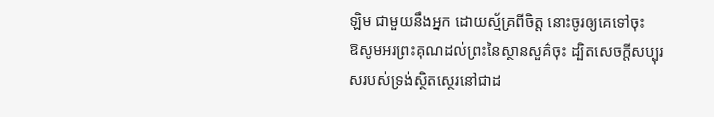ឡិម ជាមួយនឹងអ្នក ដោយស្ម័គ្រពីចិត្ត នោះចូរឲ្យគេទៅចុះ
ឱសូមអរព្រះគុណដល់ព្រះនៃស្ថានសួគ៌ចុះ ដ្បិតសេចក្ដីសប្បុរសរបស់ទ្រង់ស្ថិតស្ថេរនៅជាដ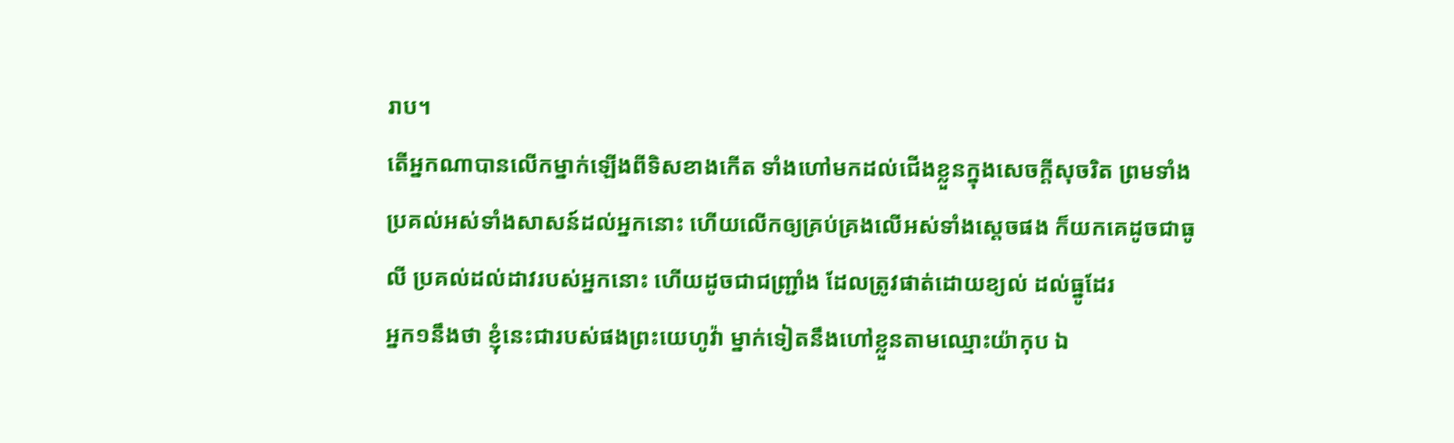រាប។
តើអ្នកណាបានលើកម្នាក់ឡើងពីទិសខាងកើត ទាំងហៅមកដល់ជើងខ្លួនក្នុងសេចក្ដីសុចរិត ព្រមទាំងប្រគល់អស់ទាំងសាសន៍ដល់អ្នកនោះ ហើយលើកឲ្យគ្រប់គ្រងលើអស់ទាំងស្តេចផង ក៏យកគេដូចជាធូលី ប្រគល់ដល់ដាវរបស់អ្នកនោះ ហើយដូចជាជញ្ជ្រាំង ដែលត្រូវផាត់ដោយខ្យល់ ដល់ធ្នូដែរ
អ្នក១នឹងថា ខ្ញុំនេះជារបស់ផងព្រះយេហូវ៉ា ម្នាក់ទៀតនឹងហៅខ្លួនតាមឈ្មោះយ៉ាកុប ឯ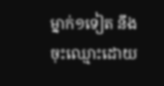ម្នាក់១ទៀត នឹងចុះឈ្មោះដោយ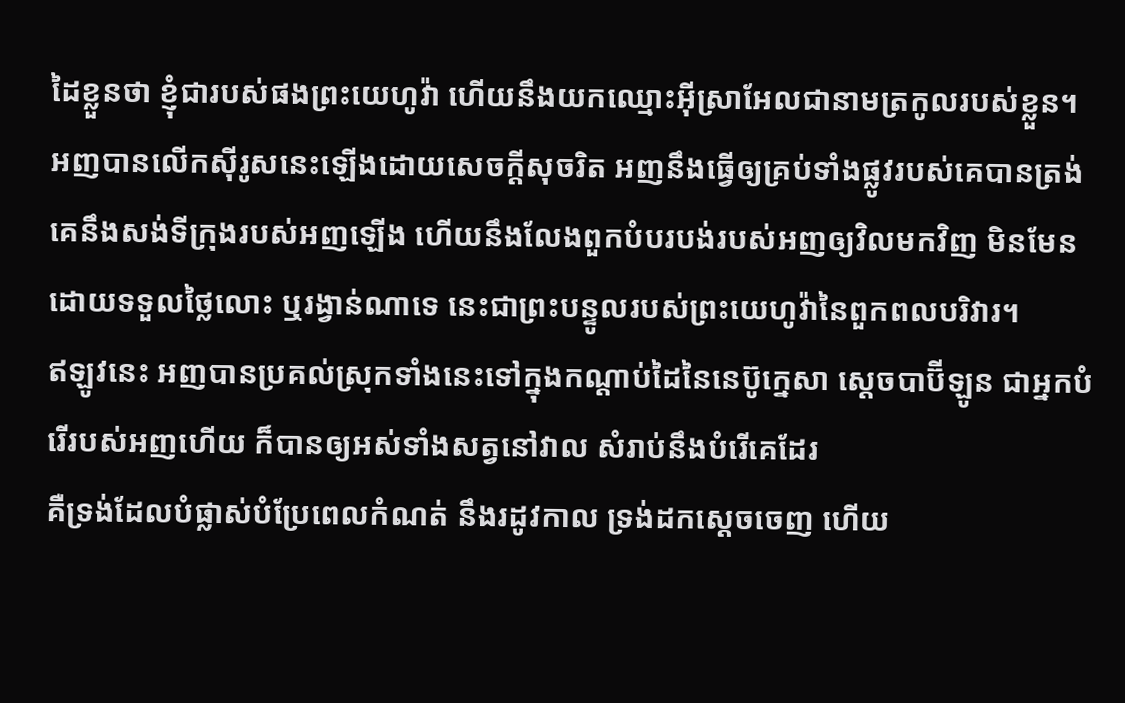ដៃខ្លួនថា ខ្ញុំជារបស់ផងព្រះយេហូវ៉ា ហើយនឹងយកឈ្មោះអ៊ីស្រាអែលជានាមត្រកូលរបស់ខ្លួន។
អញបានលើកស៊ីរូសនេះឡើងដោយសេចក្ដីសុចរិត អញនឹងធ្វើឲ្យគ្រប់ទាំងផ្លូវរបស់គេបានត្រង់ គេនឹងសង់ទីក្រុងរបស់អញឡើង ហើយនឹងលែងពួកបំបរបង់របស់អញឲ្យវិលមកវិញ មិនមែនដោយទទួលថ្លៃលោះ ឬរង្វាន់ណាទេ នេះជាព្រះបន្ទូលរបស់ព្រះយេហូវ៉ានៃពួកពលបរិវារ។
ឥឡូវនេះ អញបានប្រគល់ស្រុកទាំងនេះទៅក្នុងកណ្តាប់ដៃនៃនេប៊ូក្នេសា ស្តេចបាប៊ីឡូន ជាអ្នកបំរើរបស់អញហើយ ក៏បានឲ្យអស់ទាំងសត្វនៅវាល សំរាប់នឹងបំរើគេដែរ
គឺទ្រង់ដែលបំផ្លាស់បំប្រែពេលកំណត់ នឹងរដូវកាល ទ្រង់ដកស្តេចចេញ ហើយ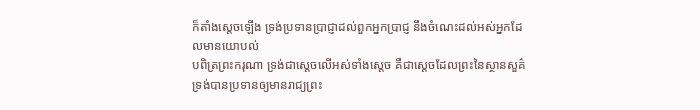ក៏តាំងស្តេចឡើង ទ្រង់ប្រទានប្រាជ្ញាដល់ពួកអ្នកប្រាជ្ញ នឹងចំណេះដល់អស់អ្នកដែលមានយោបល់
បពិត្រព្រះករុណា ទ្រង់ជាស្តេចលើអស់ទាំងស្តេច គឺជាស្តេចដែលព្រះនៃស្ថានសួគ៌ ទ្រង់បានប្រទានឲ្យមានរាជ្យព្រះ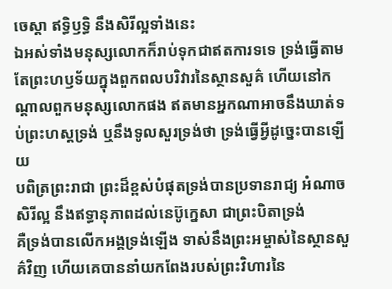ចេស្តា ឥទ្ធិឫទ្ធិ នឹងសិរីល្អទាំងនេះ
ឯអស់ទាំងមនុស្សលោកក៏រាប់ទុកជាឥតការទទេ ទ្រង់ធ្វើតាមតែព្រះហឫទ័យក្នុងពួកពលបរិវារនៃស្ថានសួគ៌ ហើយនៅកណ្តាលពួកមនុស្សលោកផង ឥតមានអ្នកណាអាចនឹងឃាត់ទប់ព្រះហស្តទ្រង់ ឬនឹងទូលសួរទ្រង់ថា ទ្រង់ធ្វើអ្វីដូច្នេះបានឡើយ
បពិត្រព្រះរាជា ព្រះដ៏ខ្ពស់បំផុតទ្រង់បានប្រទានរាជ្យ អំណាច សិរីល្អ នឹងឥទ្ធានុភាពដល់នេប៊ូក្នេសា ជាព្រះបិតាទ្រង់
គឺទ្រង់បានលើកអង្គទ្រង់ឡើង ទាស់នឹងព្រះអម្ចាស់នៃស្ថានសួគ៌វិញ ហើយគេបាននាំយកពែងរបស់ព្រះវិហារនៃ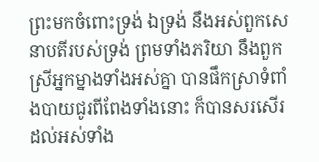ព្រះមកចំពោះទ្រង់ ឯទ្រង់ នឹងអស់ពួកសេនាបតីរបស់ទ្រង់ ព្រមទាំងភរិយា នឹងពួកស្រីអ្នកម្នាងទាំងអស់គ្នា បានផឹកស្រាទំពាំងបាយជូរពីពែងទាំងនោះ ក៏បានសរសើរដល់អស់ទាំង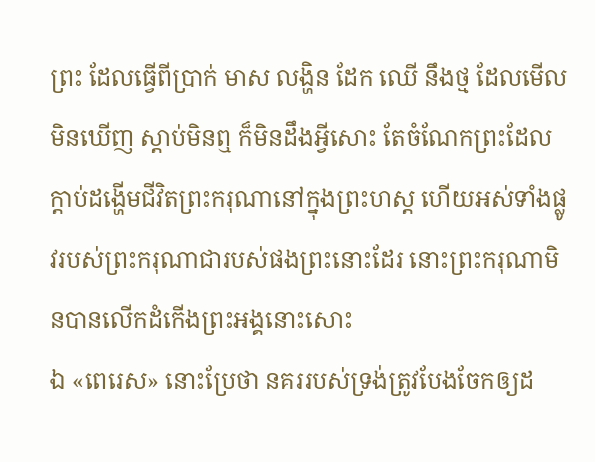ព្រះ ដែលធ្វើពីប្រាក់ មាស លង្ហិន ដែក ឈើ នឹងថ្ម ដែលមើលមិនឃើញ ស្តាប់មិនឮ ក៏មិនដឹងអ្វីសោះ តែចំណែកព្រះដែលក្តាប់ដង្ហើមជីវិតព្រះករុណានៅក្នុងព្រះហស្ត ហើយអស់ទាំងផ្លូវរបស់ព្រះករុណាជារបស់ផងព្រះនោះដែរ នោះព្រះករុណាមិនបានលើកដំកើងព្រះអង្គនោះសោះ
ឯ «ពេរេស» នោះប្រែថា នគររបស់ទ្រង់ត្រូវបែងចែកឲ្យដ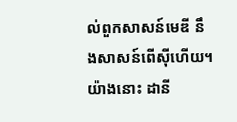ល់ពួកសាសន៍មេឌី នឹងសាសន៍ពើស៊ីហើយ។
យ៉ាងនោះ ដានី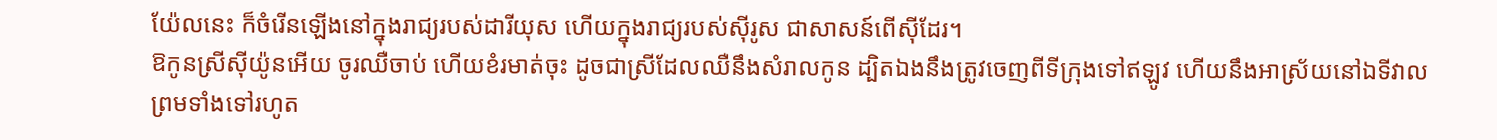យ៉ែលនេះ ក៏ចំរើនឡើងនៅក្នុងរាជ្យរបស់ដារីយុស ហើយក្នុងរាជ្យរបស់ស៊ីរូស ជាសាសន៍ពើស៊ីដែរ។
ឱកូនស្រីស៊ីយ៉ូនអើយ ចូរឈឺចាប់ ហើយខំរមាត់ចុះ ដូចជាស្រីដែលឈឺនឹងសំរាលកូន ដ្បិតឯងនឹងត្រូវចេញពីទីក្រុងទៅឥឡូវ ហើយនឹងអាស្រ័យនៅឯទីវាល ព្រមទាំងទៅរហូត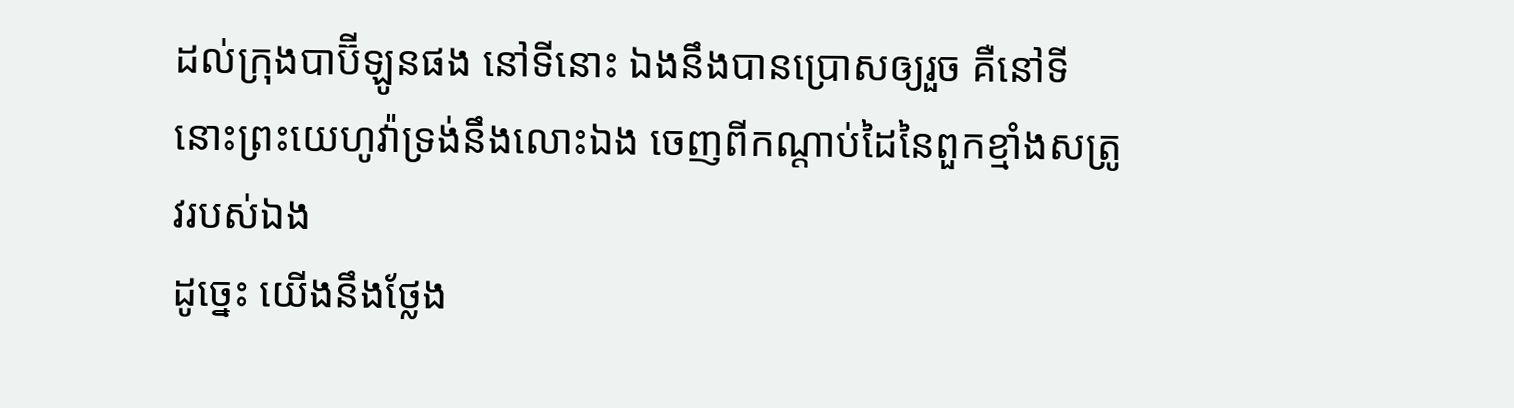ដល់ក្រុងបាប៊ីឡូនផង នៅទីនោះ ឯងនឹងបានប្រោសឲ្យរួច គឺនៅទីនោះព្រះយេហូវ៉ាទ្រង់នឹងលោះឯង ចេញពីកណ្តាប់ដៃនៃពួកខ្មាំងសត្រូវរបស់ឯង
ដូច្នេះ យើងនឹងថ្លែង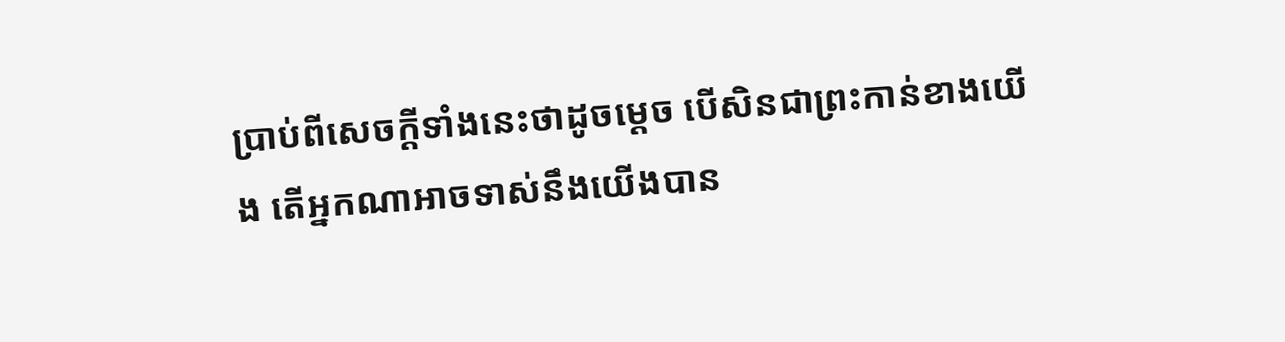ប្រាប់ពីសេចក្ដីទាំងនេះថាដូចម្តេច បើសិនជាព្រះកាន់ខាងយើង តើអ្នកណាអាចទាស់នឹងយើងបាន